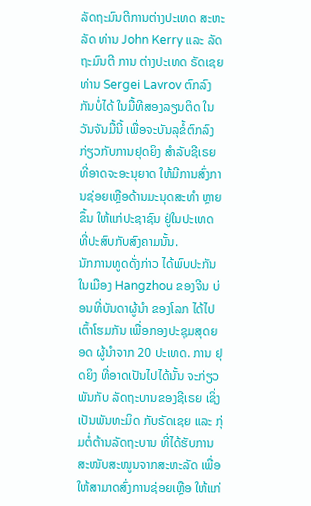ລັດຖະມົນຕີການຕ່າງປະເທດ ສະຫະລັດ ທ່ານ John Kerry ແລະ ລັດຖະມົນຕີ ການ ຕ່າງປະເທດ ຣັດເຊຍ ທ່ານ Sergei Lavrov ຕົກລົງກັນບໍ່ໄດ້ ໃນມື້ທີສອງລຽນຕິດ ໃນ ວັນຈັນມື້ນີ້ ເພື່ອຈະບັນລຸຂໍ້ຕົກລົງ ກ່ຽວກັບການຢຸດຍິງ ສຳລັບຊີເຣຍ ທີ່ອາດຈະອະນຸຍາດ ໃຫ້ມີການສົ່ງການຊ່ອຍເຫຼືອດ້ານມະນຸດສະທຳ ຫຼາຍຂຶ້ນ ໃຫ້ແກ່ປະຊາຊົນ ຢູ່ໃນປະເທດ ທີ່ປະສົບກັບສົງຄາມນັ້ນ.
ນັກການທູດດັ່ງກ່າວ ໄດ້ພົບປະກັນໃນເມືອງ Hangzhou ຂອງຈີນ ບ່ອນທີ່ບັນດາຜູ້ນຳ ຂອງໂລກ ໄດ້ໄປເຕົ້າໂຮມກັນ ເພື່ອກອງປະຊຸມສຸດຍອດ ຜູ້ນຳຈາກ 20 ປະເທດ. ການ ຢຸດຍິງ ທີ່ອາດເປັນໄປໄດ້ນັ້ນ ຈະກ່ຽວພັນກັບ ລັດຖະບານຂອງຊີເຣຍ ເຊິ່ງເປັນພັນທະມິດ ກັບຣັດເຊຍ ແລະ ກຸ່ມຕໍ່ຕ້ານລັດຖະບານ ທີ່ໄດ້ຮັບການສະໜັບສະໜູນຈາກສະຫະລັດ ເພື່ອໃຫ້ສາມາດສົ່ງການຊ່ອຍເຫຼືອ ໃຫ້ແກ່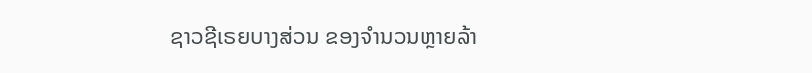ຊາວຊີເຣຍບາງສ່ວນ ຂອງຈຳນວນຫຼາຍລ້າ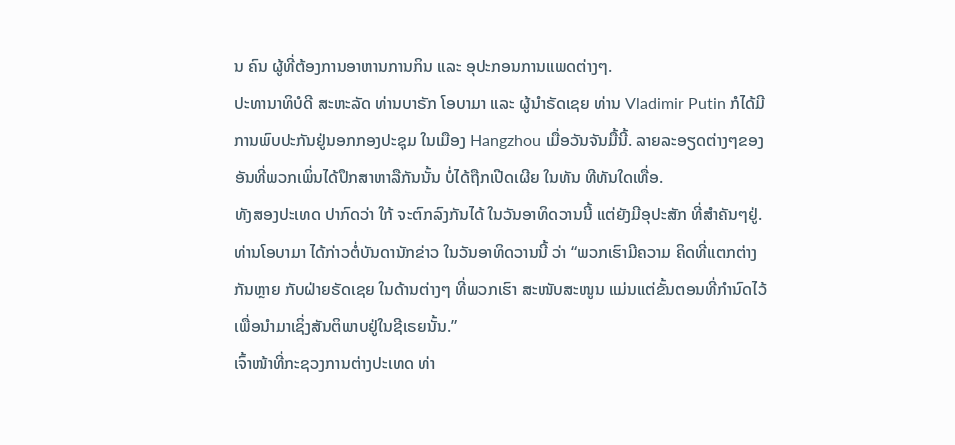ນ ຄົນ ຜູ້ທີ່ຕ້ອງການອາຫານການກິນ ແລະ ອຸປະກອນການແພດຕ່າງໆ.
ປະທານາທິບໍດີ ສະຫະລັດ ທ່ານບາຣັກ ໂອບາມາ ແລະ ຜູ້ນຳຣັດເຊຍ ທ່ານ Vladimir Putin ກໍໄດ້ມີການພົບປະກັນຢູ່ນອກກອງປະຊຸມ ໃນເມືອງ Hangzhou ເມື່ອວັນຈັນມື້ນີ້. ລາຍລະອຽດຕ່າງໆຂອງອັນທີ່ພວກເພິ່ນໄດ້ປຶກສາຫາລືກັນນັ້ນ ບໍ່ໄດ້ຖືກເປີດເຜີຍ ໃນທັນ ທີທັນໃດເທື່ອ.
ທັງສອງປະເທດ ປາກົດວ່າ ໃກ້ ຈະຕົກລົງກັນໄດ້ ໃນວັນອາທິດວານນີ້ ແຕ່ຍັງມີອຸປະສັກ ທີ່ສຳຄັນໆຢູ່.
ທ່ານໂອບາມາ ໄດ້ກ່າວຕໍ່ບັນດານັກຂ່າວ ໃນວັນອາທິດວານນີ້ ວ່າ “ພວກເຮົາມີຄວາມ ຄິດທີ່ແຕກຕ່າງກັນຫຼາຍ ກັບຝ່າຍຣັດເຊຍ ໃນດ້ານຕ່າງໆ ທີ່ພວກເຮົາ ສະໜັບສະໜູນ ແມ່ນແຕ່ຂັ້ນຕອນທີ່ກຳນົດໄວ້ເພື່ອນຳມາເຊິ່ງສັນຕິພາບຢູ່ໃນຊີເຣຍນັ້ນ.”
ເຈົ້າໜ້າທີ່ກະຊວງການຕ່າງປະເທດ ທ່າ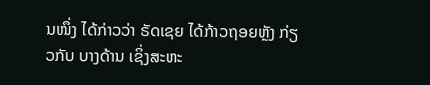ນໜຶ່ງ ໄດ້ກ່າວວ່າ ຣັດເຊຍ ໄດ້ກ້າວຖອຍຫຼັງ ກ່ຽວກັບ ບາງດ້ານ ເຊິ່ງສະຫະ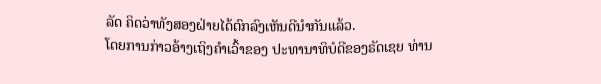ລັດ ຄິດວ່າທັງສອງຝ່າຍໄດ້ຕົກລົງເຫັນດີນຳກັນແລ້ວ.
ໂດຍການກ່າວອ້າງເຖິງຄຳເວົ້າຂອງ ປະທານາທິບໍດີຂອງຣັດເຊຍ ທ່ານ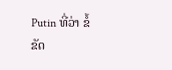Putin ທີ່ວ່າ ຂໍ້ຂັດ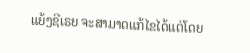ແຍ້ງຊີເຣຍ ຈະສາມາດແກ້ໄຂໄດ້ແຕ່ໂດຍ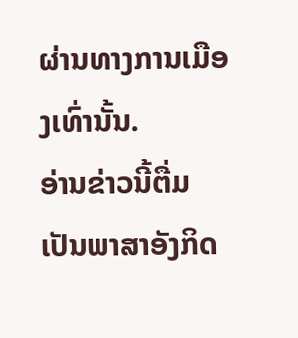ຜ່ານທາງການເມືອງເທົ່ານັ້ນ.
ອ່ານຂ່າວນີ້ຕື່ມ ເປັນພາສາອັງກິດ